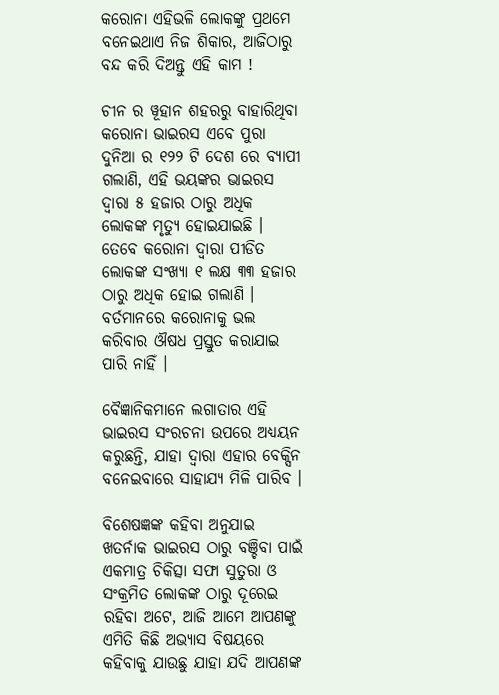କରୋନା ଏହିଭଳି ଲୋକଙ୍କୁ ପ୍ରଥମେ ବନେଇଥାଏ ନିଜ ଶିକାର, ଆଜିଠାରୁ ବନ୍ଦ କରି ଦିଅନ୍ତୁ ଏହି କାମ !

ଚୀନ ର ୱୂହାନ ଶହରରୁ ବାହାରିଥିବା କରୋନା ଭାଇରସ ଏବେ ପୁରା ଦୁନିଆ ର ୧୨୨ ଟି ଦେଶ ରେ ବ୍ୟାପୀ ଗଲାଣି, ଏହି ଭୟଙ୍କର ଭାଇରସ ଦ୍ଵାରା ୫ ହଜାର ଠାରୁ ଅଧିକ ଲୋକଙ୍କ ମୃତ୍ୟୁ ହୋଇଯାଇଛି । ତେବେ କରୋନା ଦ୍ଵାରା ପୀଡିତ ଲୋକଙ୍କ ସଂଖ୍ୟା ୧ ଲକ୍ଷ ୩୩ ହଜାର ଠାରୁ ଅଧିକ ହୋଇ ଗଲାଣି । ବର୍ତମାନରେ କରୋନାକୁ ଭଲ କରିବାର ଔଷଧ ପ୍ରସ୍ତୁତ କରାଯାଇ ପାରି ନାହିଁ ।

ବୈଜ୍ଞାନିକମାନେ ଲଗାତାର ଏହି ଭାଇରସ ସଂରଚନା ଉପରେ ଅଧ୍ୟୟନ କରୁଛନ୍ତି, ଯାହା ଦ୍ଵାରା ଏହାର ବେକ୍ସିନ ବନେଇବାରେ ସାହାଯ୍ୟ ମିଳି ପାରିବ ।

ବିଶେଷଜ୍ଞଙ୍କ କହିବା ଅନୁଯାଇ ଖତର୍ନାକ ଭାଇରସ ଠାରୁ ବଞ୍ଚିବା ପାଇଁ ଏକମାତ୍ର ଚିକିତ୍ସା ସଫା ସୁତୁରା ଓ ସଂକ୍ରମିତ ଲୋକଙ୍କ ଠାରୁ ଦୂରେଇ ରହିବା ଅଟେ, ଆଜି ଆମେ ଆପଣଙ୍କୁ ଏମିତି କିଛି ଅଭ୍ୟାସ ବିଷୟରେ କହିବାକୁ ଯାଉଛୁ ଯାହା ଯଦି ଆପଣଙ୍କ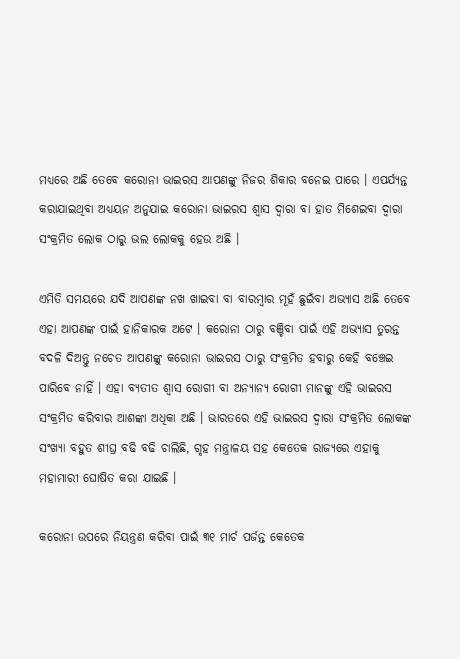ମଧ୍ୟରେ ଅଛି ତେବେ କରୋନା ଭାଇରସ ଆପଣଙ୍କୁ ନିଜର ଶିକାର ବନେଇ ପାରେ । ଏପର୍ଯ୍ୟନ୍ତ କରାଯାଇଥିବା ଅଧ୍ୟୟନ ଅନୁଯାଇ କରୋନା ଭାଇରସ ଶ୍ଵାସ ଦ୍ଵାରା ବା ହାତ ମିଶେଇବା ଦ୍ଵାରା ସଂକ୍ରମିତ ଲୋକ ଠାରୁ ଭଲ ଲୋକକୁ ହେଉ ଅଛି ।

ଏମିତି ସମୟରେ ଯଦି ଆପଣଙ୍କ ନଖ ଖାଇବା ବା ବାରମ୍ବାର ମୂହଁ ଛୁଇଁବା ଅଭ୍ୟାସ ଅଛି ତେବେ ଏହା ଆପଣଙ୍କ ପାଇଁ ହାନିକାରକ ଅଟେ । କରୋନା ଠାରୁ ବଞ୍ଚିବା ପାଇଁ ଏହି ଅଭ୍ୟାସ ତୁରନ୍ତ ବଦଳି ଦିଅନ୍ତୁ ନଚେତ ଆପଣଙ୍କୁ କରୋନା ଭାଇରସ ଠାରୁ ସଂକ୍ରମିତ ହବାରୁ କେହି ବଞ୍ଚେଇ ପାରିବେ ନାହିଁ । ଏହା ବ୍ୟତୀତ ଶ୍ଵାସ ରୋଗୀ ବା ଅନ୍ୟାନ୍ୟ ରୋଗୀ ମାନଙ୍କୁ ଏହି ଭାଇରସ ସଂକ୍ରମିତ କରିବାର ଆଶଙ୍କା ଅଧିକା ଅଛି । ଭାରତରେ ଏହି ଭାଇରସ ଦ୍ଵାରା ସଂକ୍ରମିତ ଲୋକଙ୍କ ସଂଖ୍ୟା ବହୁତ ଶୀଘ୍ର ବଢି ବଢି ଚାଲିଛି, ଗୃହ ମନ୍ତ୍ରାଳୟ ସହ କେତେକ ରାଜ୍ୟରେ ଏହାକୁ ମହାମାରୀ ଘୋଷିତ କରା ଯାଇଛି ।

କରୋନା ଉପରେ ନିୟନ୍ତ୍ରଣ କରିବା ପାଇଁ ୩୧ ମାର୍ଚ ପର୍ଜନ୍ତ କେତେକ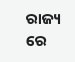ରାଜ୍ୟ ରେ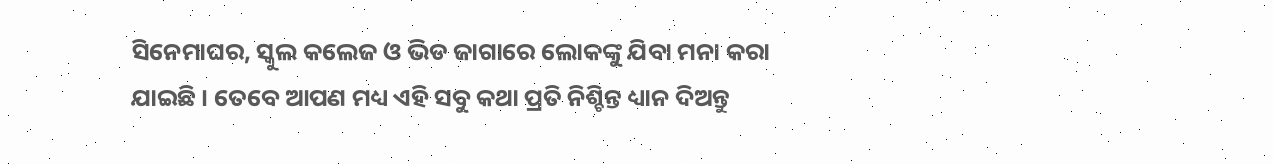ସିନେମାଘର, ସ୍କୁଲ କଲେଜ ଓ ଭିଡ ଜାଗାରେ ଲୋକଙ୍କୁ ଯିବା ମନା କରା ଯାଇଛି । ତେବେ ଆପଣ ମଧ୍ୟ ଏହି ସବୁ କଥା ପ୍ରତି ନିଶ୍ଚିନ୍ତ ଧ୍ୟାନ ଦିଅନ୍ତୁ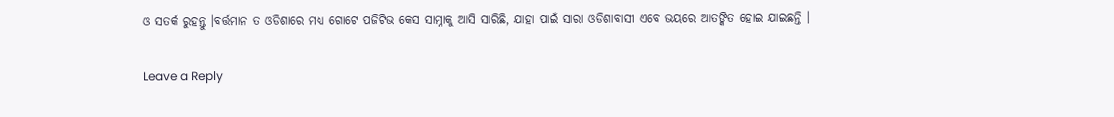ଓ ସତର୍କ ରୁହନ୍ତୁ ।ବର୍ତ୍ତମାନ ତ ଓଡିଶାରେ ମଧ୍ୟ ଗୋଟେ ପଜିଟିଭ କେସ ସାମ୍ନାକୁ ଆସି ସାରିଛି, ଯାହା ପାଇଁ ସାରା ଓଡିଶାବାସୀ ଏବେ ଭୟରେ ଆତଙ୍କିତ ହୋଇ ଯାଇଛନ୍ତି ।

Leave a Reply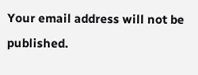Your email address will not be published.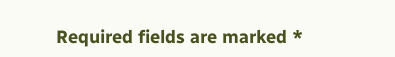Required fields are marked *